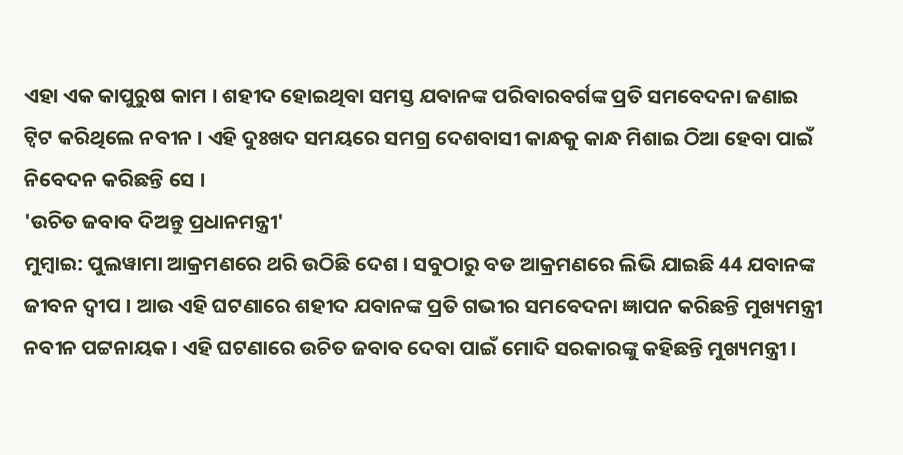ଏହା ଏକ କାପୁରୁଷ କାମ । ଶହୀଦ ହୋଇଥିବା ସମସ୍ତ ଯବାନଙ୍କ ପରିବାରବର୍ଗଙ୍କ ପ୍ରତି ସମବେଦନା ଜଣାଇ ଟ୍ବିଟ କରିଥିଲେ ନବୀନ । ଏହି ଦୁଃଖଦ ସମୟରେ ସମଗ୍ର ଦେଶବାସୀ କାନ୍ଧକୁ କାନ୍ଧ ମିଶାଇ ଠିଆ ହେବା ପାଇଁ ନିବେଦନ କରିଛନ୍ତି ସେ ।
'ଉଚିତ ଜବାବ ଦିଅନ୍ତୁ ପ୍ରଧାନମନ୍ତ୍ରୀ'
ମୁମ୍ବାଇ: ପୁଲୱାମା ଆକ୍ରମଣରେ ଥରି ଉଠିଛି ଦେଶ । ସବୁଠାରୁ ବଡ ଆକ୍ରମଣରେ ଲିଭି ଯାଇଛି 44 ଯବାନଙ୍କ ଜୀବନ ଦ୍ବୀପ । ଆଉ ଏହି ଘଟଣାରେ ଶହୀଦ ଯବାନଙ୍କ ପ୍ରତି ଗଭୀର ସମବେଦନା ଜ୍ଞାପନ କରିଛନ୍ତି ମୁଖ୍ୟମନ୍ତ୍ରୀ ନବୀନ ପଟ୍ଟନାୟକ । ଏହି ଘଟଣାରେ ଉଚିତ ଜବାବ ଦେବା ପାଇଁ ମୋଦି ସରକାରଙ୍କୁ କହିଛନ୍ତି ମୁଖ୍ୟମନ୍ତ୍ରୀ ।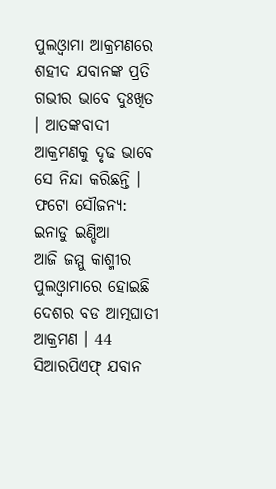ପୁଲଓ୍ବାମା ଆକ୍ରମଣରେ ଶହୀଦ ଯବାନଙ୍କ ପ୍ରତି ଗଭୀର ଭାବେ ଦୁଃଖିତ । ଆତଙ୍କବାଦୀ ଆକ୍ରମଣକୁ ଦୃଢ ଭାବେ ସେ ନିନ୍ଦା କରିଛନ୍ତି ।
ଫଟୋ ସୌଜନ୍ୟ: ଇନାଡୁ ଇଣ୍ଡିଆ
ଆଜି ଜମ୍ମୁ କାଶ୍ମୀର ପୁଲଓ୍ବାମାରେ ହୋଇଛି ଦେଶର ବଡ ଆତ୍ମଘାତୀ ଆକ୍ରମଣ । 44 ସିଆରପିଏଫ୍ ଯବାନ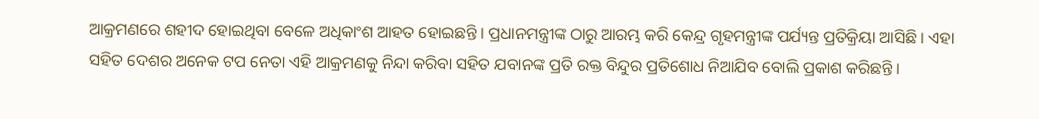ଆକ୍ରମଣରେ ଶହୀଦ ହୋଇଥିବା ବେଳେ ଅଧିକାଂଶ ଆହତ ହୋଇଛନ୍ତି । ପ୍ରଧାନମନ୍ତ୍ରୀଙ୍କ ଠାରୁ ଆରମ୍ଭ କରି କେନ୍ଦ୍ର ଗୃହମନ୍ତ୍ରୀଙ୍କ ପର୍ଯ୍ୟନ୍ତ ପ୍ରତିକ୍ରିୟା ଆସିଛି । ଏହା ସହିତ ଦେଶର ଅନେକ ଟପ ନେତା ଏହି ଆକ୍ରମଣକୁ ନିନ୍ଦା କରିବା ସହିତ ଯବାନଙ୍କ ପ୍ରତି ରକ୍ତ ବିନ୍ଦୁର ପ୍ରତିଶୋଧ ନିଆଯିବ ବୋଲି ପ୍ରକାଶ କରିଛନ୍ତି ।